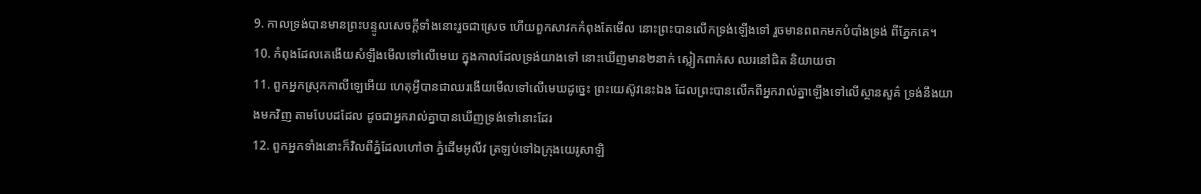9. កាលទ្រង់បានមានព្រះបន្ទូលសេចក្ដីទាំងនោះរួចជាស្រេច ហើយពួកសាវកកំពុងតែមើល នោះព្រះបានលើកទ្រង់ឡើងទៅ រួចមានពពកមកបំបាំងទ្រង់ ពីភ្នែកគេ។
10. កំពុងដែលគេងើយសំឡឹងមើលទៅលើមេឃ ក្នុងកាលដែលទ្រង់យាងទៅ នោះឃើញមាន២នាក់ ស្លៀកពាក់ស ឈរនៅជិត និយាយថា
11. ពួកអ្នកស្រុកកាលីឡេអើយ ហេតុអ្វីបានជាឈរងើយមើលទៅលើមេឃដូច្នេះ ព្រះយេស៊ូវនេះឯង ដែលព្រះបានលើកពីអ្នករាល់គ្នាឡើងទៅលើស្ថានសួគ៌ ទ្រង់នឹងយាងមកវិញ តាមបែបដដែល ដូចជាអ្នករាល់គ្នាបានឃើញទ្រង់ទៅនោះដែរ
12. ពួកអ្នកទាំងនោះក៏វិលពីភ្នំដែលហៅថា ភ្នំដើមអូលីវ ត្រឡប់ទៅឯក្រុងយេរូសាឡិ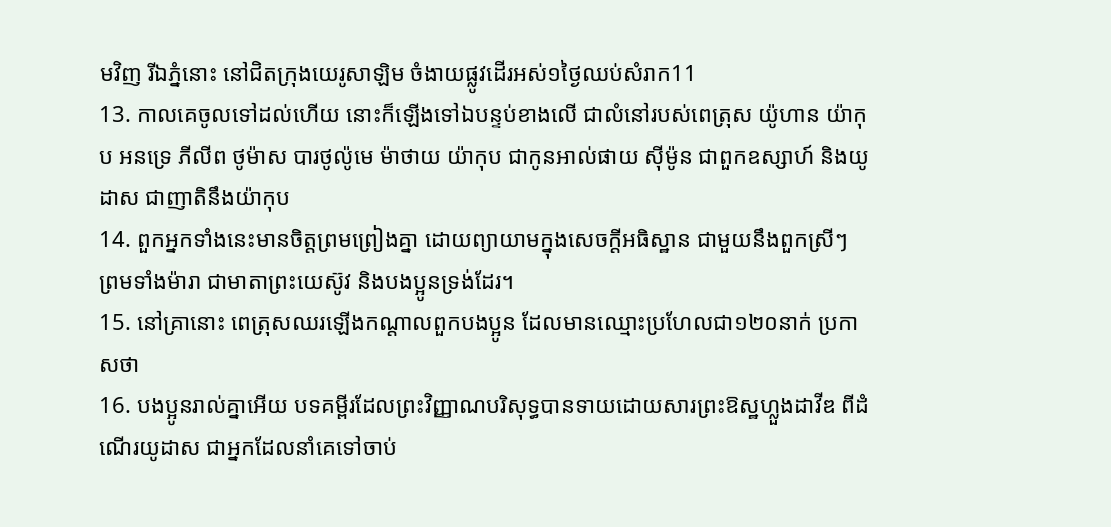មវិញ រីឯភ្នំនោះ នៅជិតក្រុងយេរូសាឡិម ចំងាយផ្លូវដើរអស់១ថ្ងៃឈប់សំរាក11
13. កាលគេចូលទៅដល់ហើយ នោះក៏ឡើងទៅឯបន្ទប់ខាងលើ ជាលំនៅរបស់ពេត្រុស យ៉ូហាន យ៉ាកុប អនទ្រេ ភីលីព ថូម៉ាស បារថូល៉ូមេ ម៉ាថាយ យ៉ាកុប ជាកូនអាល់ផាយ ស៊ីម៉ូន ជាពួកឧស្សាហ៍ និងយូដាស ជាញាតិនឹងយ៉ាកុប
14. ពួកអ្នកទាំងនេះមានចិត្តព្រមព្រៀងគ្នា ដោយព្យាយាមក្នុងសេចក្ដីអធិស្ឋាន ជាមួយនឹងពួកស្រីៗ ព្រមទាំងម៉ារា ជាមាតាព្រះយេស៊ូវ និងបងប្អូនទ្រង់ដែរ។
15. នៅគ្រានោះ ពេត្រុសឈរឡើងកណ្តាលពួកបងប្អូន ដែលមានឈ្មោះប្រហែលជា១២០នាក់ ប្រកាសថា
16. បងប្អូនរាល់គ្នាអើយ បទគម្ពីរដែលព្រះវិញ្ញាណបរិសុទ្ធបានទាយដោយសារព្រះឱស្ឋហ្លួងដាវីឌ ពីដំណើរយូដាស ជាអ្នកដែលនាំគេទៅចាប់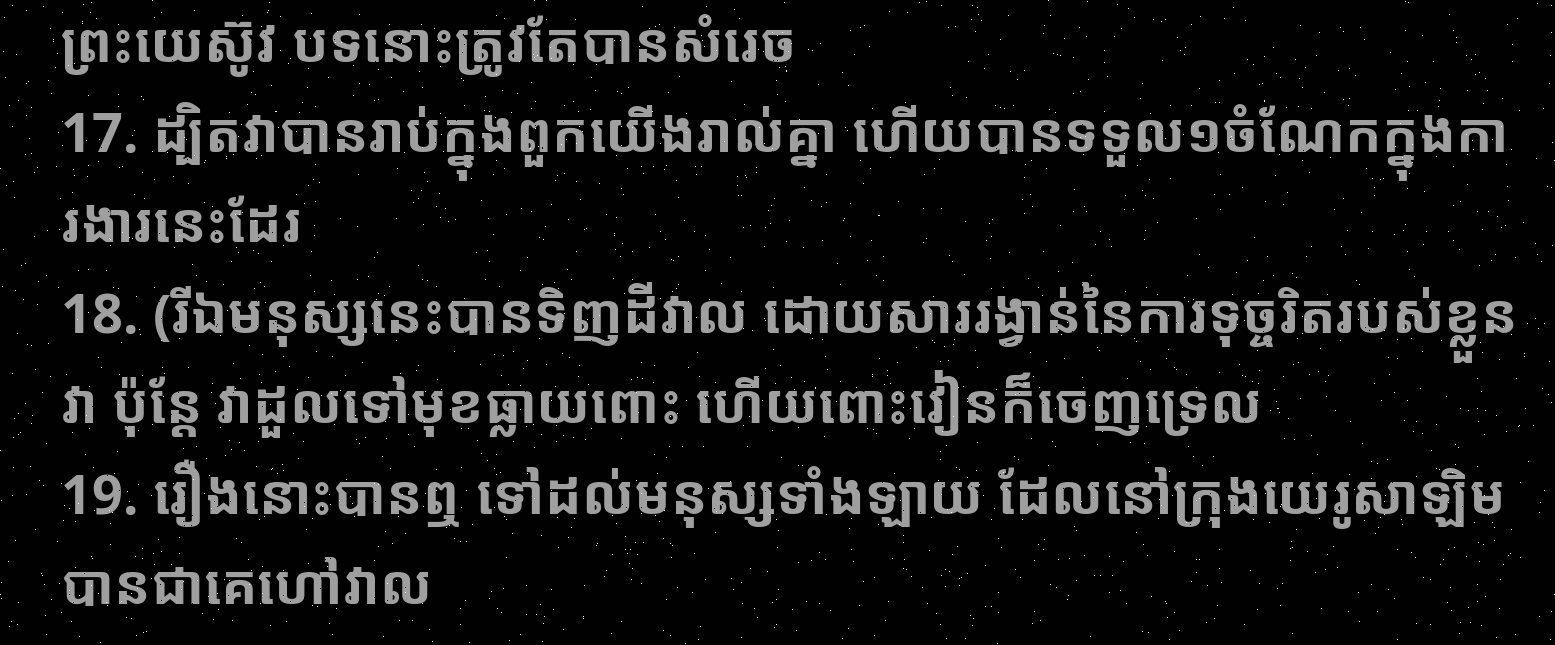ព្រះយេស៊ូវ បទនោះត្រូវតែបានសំរេច
17. ដ្បិតវាបានរាប់ក្នុងពួកយើងរាល់គ្នា ហើយបានទទួល១ចំណែកក្នុងការងារនេះដែរ
18. (រីឯមនុស្សនេះបានទិញដីវាល ដោយសាររង្វាន់នៃការទុច្ចរិតរបស់ខ្លួនវា ប៉ុន្តែ វាដួលទៅមុខធ្លាយពោះ ហើយពោះវៀនក៏ចេញទ្រេល
19. រឿងនោះបានឮ ទៅដល់មនុស្សទាំងឡាយ ដែលនៅក្រុងយេរូសាឡិម បានជាគេហៅវាល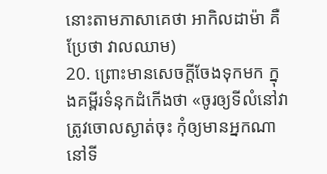នោះតាមភាសាគេថា អាកិលដាម៉ា គឺប្រែថា វាលឈាម)
20. ព្រោះមានសេចក្ដីចែងទុកមក ក្នុងគម្ពីរទំនុកដំកើងថា «ចូរឲ្យទីលំនៅវាត្រូវចោលស្ងាត់ចុះ កុំឲ្យមានអ្នកណានៅទី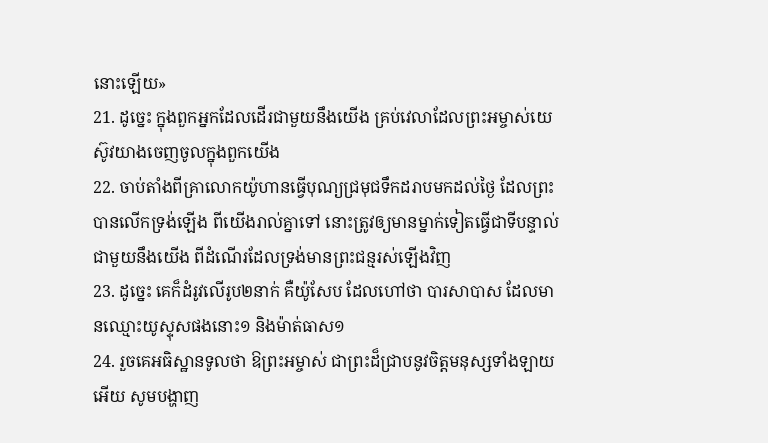នោះឡើយ»
21. ដូច្នេះ ក្នុងពួកអ្នកដែលដើរជាមួយនឹងយើង គ្រប់វេលាដែលព្រះអម្ចាស់យេស៊ូវយាងចេញចូលក្នុងពួកយើង
22. ចាប់តាំងពីគ្រាលោកយ៉ូហានធ្វើបុណ្យជ្រមុជទឹកដរាបមកដល់ថ្ងៃ ដែលព្រះបានលើកទ្រង់ឡើង ពីយើងរាល់គ្នាទៅ នោះត្រូវឲ្យមានម្នាក់ទៀតធ្វើជាទីបន្ទាល់ ជាមួយនឹងយើង ពីដំណើរដែលទ្រង់មានព្រះជន្មរស់ឡើងវិញ
23. ដូច្នេះ គេក៏ដំរូវលើរូប២នាក់ គឺយ៉ូសែប ដែលហៅថា បារសាបាស ដែលមានឈ្មោះយូស្ទុសផងនោះ១ និងម៉ាត់ធាស១
24. រួចគេអធិស្ឋានទូលថា ឱព្រះអម្ចាស់ ជាព្រះដ៏ជ្រាបនូវចិត្តមនុស្សទាំងឡាយអើយ សូមបង្ហាញ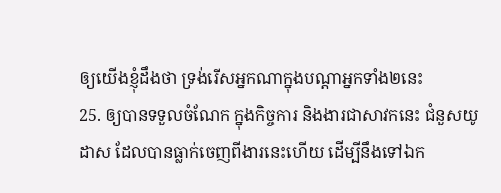ឲ្យយើងខ្ញុំដឹងថា ទ្រង់រើសអ្នកណាក្នុងបណ្តាអ្នកទាំង២នេះ
25. ឲ្យបានទទួលចំណែក ក្នុងកិច្ចការ និងងារជាសាវកនេះ ជំនួសយូដាស ដែលបានធ្លាក់ចេញពីងារនេះហើយ ដើម្បីនឹងទៅឯក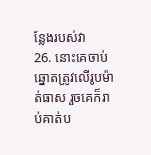ន្លែងរបស់វា
26. នោះគេចាប់ឆ្នោតត្រូវលើរូបម៉ាត់ធាស រួចគេក៏រាប់គាត់ប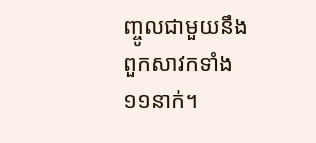ញ្ចូលជាមួយនឹងពួកសាវកទាំង១១នាក់។